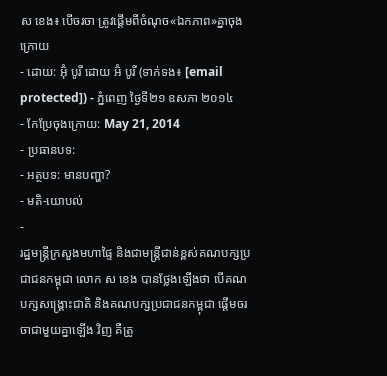ស ខេង៖ បើចរចា ត្រូវផ្តើមពីចំណុច«ឯកភាព»គ្នាចុងក្រោយ
- ដោយ: អ៊ុំ បូរី ដោយ អ៊ំ បូរី (ទាក់ទង៖ [email protected]) - ភ្នំពេញ ថ្ងៃទី២១ ឧសភា ២០១៤
- កែប្រែចុងក្រោយ: May 21, 2014
- ប្រធានបទ:
- អត្ថបទ: មានបញ្ហា?
- មតិ-យោបល់
-
រដ្ឋមន្រ្តីក្រសួងមហាផ្ទៃ និងជាមន្រ្តីជាន់ខ្ពស់គណបក្សប្រជាជនកម្ពុជា លោក ស ខេង បានថ្លែងឡើងថា បើគណបក្សសង្រ្គោះជាតិ និងគណបក្សប្រជាជនកម្ពុជា ផ្តើមចរចាជាមួយគ្នាឡើង វិញ គឺត្រូ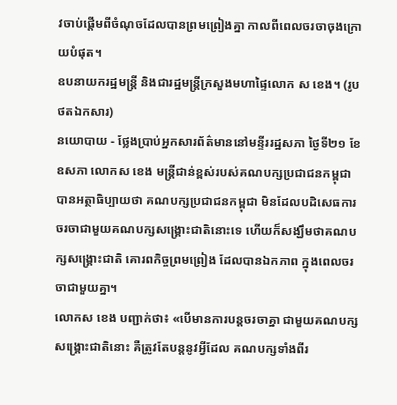វចាប់ផ្តើមពីចំណុចដែលបានព្រមព្រៀងគ្នា កាលពីពេលចរចាចុងក្រោយបំផុត។
ឧបនាយករដ្ឋមន្រ្តី និងជារដ្ឋមន្រ្តីក្រសួងមហាផ្ទៃលោក ស ខេង។ (រូបថតឯកសារ)
នយោបាយ - ថ្លែងប្រាប់អ្នកសារព័ត៌មាននៅមន្ទីររដ្ឋសភា ថ្ងៃទី២១ ខែឧសភា លោកស ខេង មន្រ្តីជាន់ខ្ពស់របស់គណបក្សប្រជាជនកម្ពុជា បានអត្ថាធិប្បាយថា គណបក្សប្រជាជនកម្ពុជា មិនដែលបដិសេធការចរចាជាមួយគណបក្សសង្រ្គោះជាតិនោះទេ ហើយក៏សង្ឃឹមថាគណបក្សសង្រ្គោះជាតិ គោរពកិច្ចព្រមព្រៀង ដែលបានឯកភាព ក្នុងពេលចរចាជាមួយគ្នា។
លោកស ខេង បញ្ជាក់ថា៖ «បើមានការបន្តចរចាគ្នា ជាមួយគណបក្សសង្គ្រោះជាតិនោះ គឺត្រូវតែបន្តនូវអ្វីដែល គណបក្សទាំងពីរ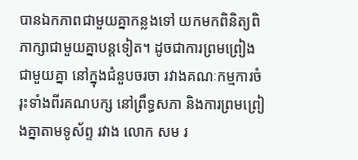បានឯកភាពជាមួយគ្នាកន្លងទៅ យកមកពិនិត្យពិភាក្សាជាមួយគ្នាបន្តទៀត។ ដូចជាការព្រមព្រៀងជាមួយគ្នា នៅក្នុងជំនួបចរចា រវាងគណៈកម្មការចំរុះទាំងពីរគណបក្ស នៅព្រឹទ្ធសភា និងការព្រមព្រៀងគ្នាតាមទូស័ព្ទ រវាង លោក សម រ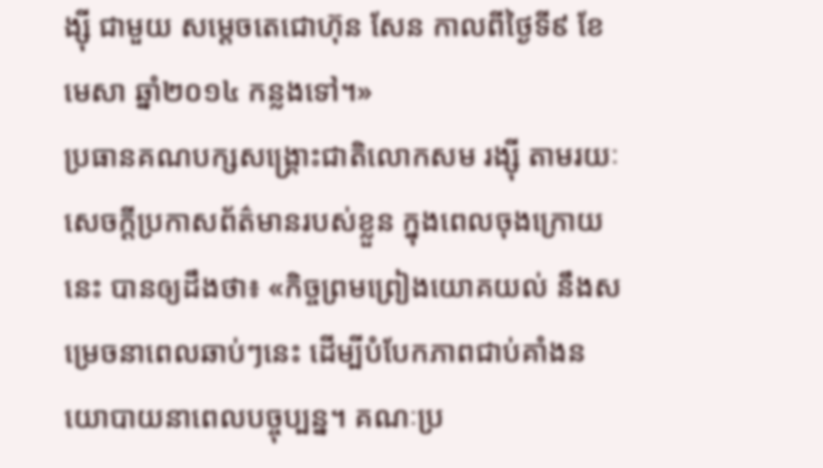ង្ស៊ី ជាមួយ សម្តេចតេជោហ៊ុន សែន កាលពីថ្ងៃទី៩ ខែមេសា ឆ្នាំ២០១៤ កន្លងទៅ។»
ប្រធានគណបក្សសង្រ្គោះជាតិលោកសម រង្ស៊ី តាមរយៈសេចក្តីប្រកាសព័ត៌មានរបស់ខ្លួន ក្នុងពេលចុងក្រោយនេះ បានឲ្យដឹងថា៖ «កិច្ចព្រមព្រៀងយោគយល់ នឹងសម្រេចនាពេលឆាប់ៗនេះ ដើម្បីបំបែកភាពជាប់គាំងនយោបាយនាពេលបច្ចុប្បន្ន។ គណៈប្រ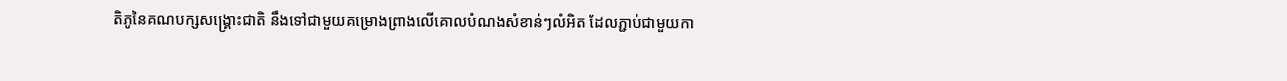តិភូនៃគណបក្សសង្គ្រោះជាតិ នឹងទៅជាមួយគម្រោងព្រាងលើគោលបំណងសំខាន់ៗលំអិត ដែលភ្ជាប់ជាមួយកា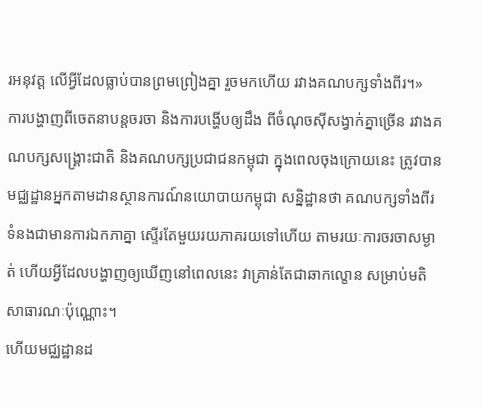រអនុវត្ត លើអ្វីដែលធ្លាប់បានព្រមព្រៀងគ្នា រួចមកហើយ រវាងគណបក្សទាំងពីរ។»
ការបង្ហាញពីចេតនាបន្តចរចា និងការបង្ហើបឲ្យដឹង ពីចំណុចស៊ីសង្វាក់គ្នាច្រើន រវាងគណបក្សសង្រ្គោះជាតិ និងគណបក្សប្រជាជនកម្ពុជា ក្នុងពេលចុងក្រោយនេះ ត្រូវបានមជ្ឈដ្ឋានអ្នកតាមដានស្ថានការណ៍នយោបាយកម្ពុជា សន្និដ្ឋានថា គណបក្សទាំងពីរ ទំនងជាមានការឯកភាគ្នា ស្ទើរតែមួយរយភាគរយទៅហើយ តាមរយៈការចរចាសម្ងាត់ ហើយអ្វីដែលបង្ហាញឲ្យឃើញនៅពេលនេះ វាគ្រាន់តែជាឆាកល្ខោន សម្រាប់មតិសាធារណៈប៉ុណ្ណោះ។
ហើយមជ្ឈដ្ឋានដ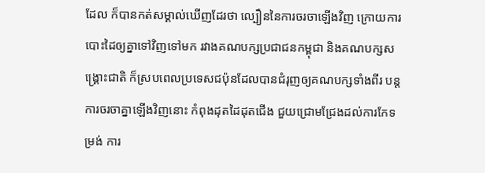ដែល ក៏បានកត់សម្គាល់ឃើញដែរថា ល្បឿននៃការចរចាឡើងវិញ ក្រោយការបោះដៃឲ្យគ្នាទៅវិញទៅមក រវាងគណបក្សប្រជាជនកម្ពុជា និងគណបក្សសង្រ្គោះជាតិ ក៏ស្របពេលប្រទេសជប៉ុនដែលបានជំរុញឲ្យគណបក្សទាំងពីរ បន្តការចរចាគ្នាឡើងវិញនោះ កំពុងដុតដៃដុតជើង ជួយជ្រោមជ្រែងដល់ការកែទម្រង់ ការ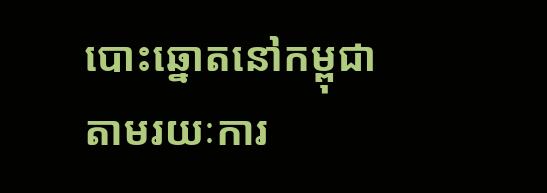បោះឆ្នោតនៅកម្ពុជា តាមរយៈការ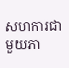សហការជាមួយភា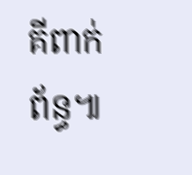គីពាក់ព័ន្ធ៕